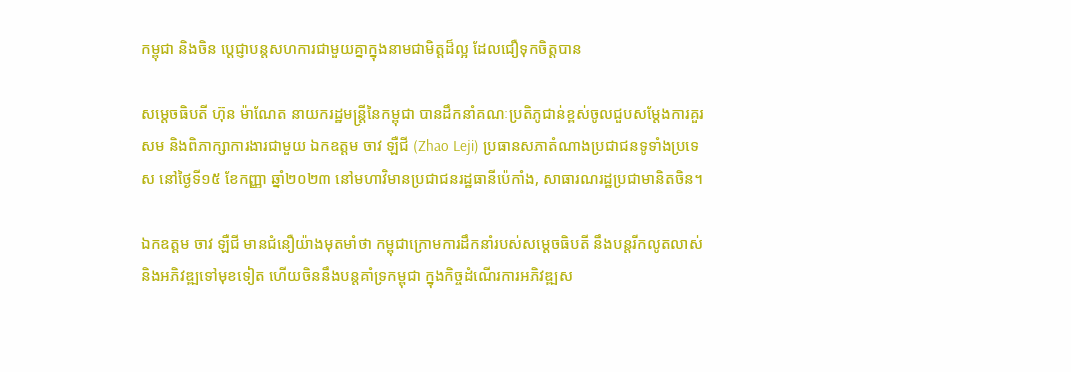កម្ពុជា និងចិន ប្តេជ្ញាបន្តសហការជាមួយគ្នាក្នុងនាមជាមិត្តដ៏ល្អ ដែលជឿទុកចិត្តបាន

សម្តេចធិបតី ហ៊ុន ម៉ាណែត នាយករដ្ឋមន្ត្រីនៃកម្ពុជា បានដឹកនាំគណៈប្រតិភូជាន់ខ្ពស់ចូលជួបសម្តែងការគួរសម និងពិភាក្សាការងារជាមួយ ឯកឧត្តម ចាវ ឡឺជី (Zhao Leji) ប្រធានសភាតំណាងប្រជាជនទូទាំងប្រទេស នៅថ្ងៃទី១៥ ខែកញ្ញា ឆ្នាំ២០២៣ នៅមហាវិមានប្រជាជនរដ្ឋធានីប៉េកាំង, សាធារណរដ្ឋប្រជាមានិតចិន។

ឯកឧត្តម ចាវ ឡឺជី មានជំនឿយ៉ាងមុតមាំថា កម្ពុជាក្រោមការដឹកនាំរបស់សម្ដេចធិបតី នឹងបន្តរីកលូតលាស់ និងអភិវឌ្ឍទៅមុខទៀត ហើយចិននឹងបន្តគាំទ្រកម្ពុជា ក្នុងកិច្ចដំណើរការអភិវឌ្ឍស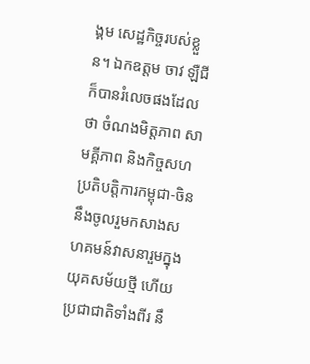ង្គម សេដ្ឋកិច្ចរបស់ខ្លួន។ ឯកឧត្ដម ចាវ ឡឺជី ក៏បានរំលេចផងដែលថា ចំណងមិត្តភាព សាមគ្គីភាព និងកិច្ចសហប្រតិបត្តិការកម្ពុជា-ចិន នឹងចូលរួមកសាងសហគមន៍វាសនារួមក្នុងយុគសម័យថ្មី ហើយប្រជាជាតិទាំងពីរ នឹ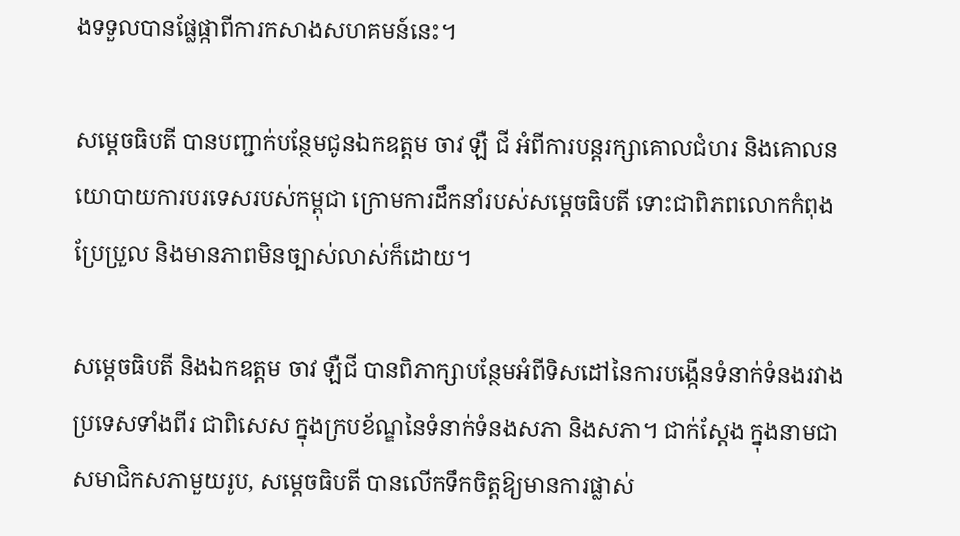ងទទួលបានផ្លែផ្កាពីការកសាងសហគមន៍នេះ។

សម្ដេចធិបតី បានបញ្ជាក់បន្ថែមជូនឯកឧត្ដម ចាវ ឡឺ ជី អំពីការបន្តរក្សាគោលជំហរ និងគោលនយោបាយការបរទេសរបស់កម្ពុជា ក្រោមការដឹកនាំរបស់សម្ដេចធិបតី ទោះជាពិភពលោកកំពុងប្រែប្រួល និងមានភាពមិនច្បាស់លាស់ក៏ដោយ។

សម្ដេចធិបតី និងឯកឧត្ដម ចាវ ឡឺជី បានពិភាក្សាបន្ថែមអំពីទិសដៅនៃការបង្កើនទំនាក់ទំនងរវាងប្រទេសទាំងពីរ ជាពិសេស ក្នុងក្របខ័ណ្ឌនៃទំនាក់ទំនងសភា និងសភា។ ជាក់ស្ដែង ក្នុងនាមជាសមាជិកសភាមួយរូប, សម្ដេចធិបតី បានលើកទឹកចិត្តឱ្យមានការផ្លាស់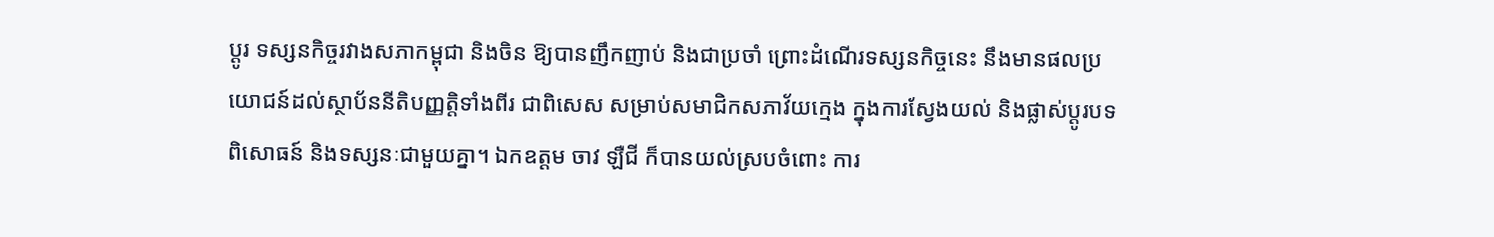ប្ដូរ ទស្សនកិច្ចរវាងសភាកម្ពុជា និងចិន ឱ្យបានញឹកញាប់ និងជាប្រចាំ ព្រោះដំណើរទស្សនកិច្ចនេះ នឹងមានផលប្រយោជន៍ដល់ស្ថាប័ននីតិបញ្ញត្តិទាំងពីរ ជាពិសេស សម្រាប់សមាជិកសភាវ័យក្មេង ក្នុងការស្វែងយល់ និងផ្លាស់ប្ដូរបទពិសោធន៍ និងទស្សនៈជាមួយគ្នា។ ឯកឧត្ដម ចាវ ឡឺជី ក៏បានយល់ស្របចំពោះ ការ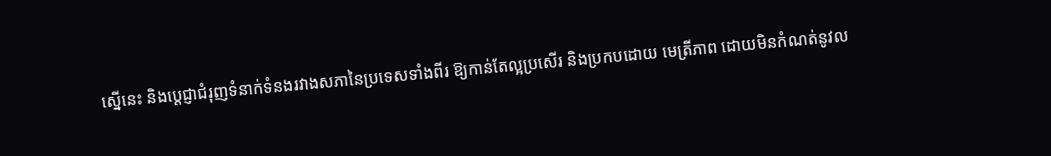ស្នើនេះ និងប្តេជ្ញាជំរុញទំនាក់ទំនងរវាងសភានៃប្រទេសទាំងពីរ ឱ្យកាន់តែល្អប្រសើរ និងប្រកបដោយ មេត្រីភាព ដោយមិនកំណត់នូវល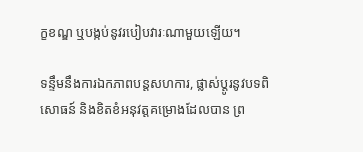ក្ខខណ្ឌ ឬបង្កប់នូវរបៀបវារៈណាមួយឡើយ។

ទន្ទឹមនឹងការឯកភាពបន្តសហការ, ផ្លាស់ប្ដូរនូវបទពិសោធន៍ និងខិតខំអនុវត្តគម្រោងដែលបាន ព្រ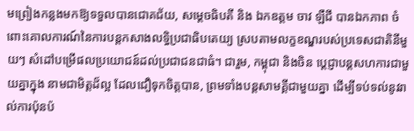មព្រៀងកន្លងមកឱ្យទទួលបានជោគជ័យ, សម្ដេចធិបតី និង ឯកឧត្តម ចាវ ឡឺជី បានឯកភាព ចំពោះគោលការណ៍នៃការបន្តកសាងលទ្ធិប្រជាធិបតេយ្យ ស្របតាមលក្ខខណ្ឌរបស់ប្រទេសជាតិនីមួយៗ សំដៅបម្រើផលប្រយោជន៍ដល់ប្រជាជនជាធំ។ ជារួម, កម្ពុជា និងចិន ប្តេជ្ញាបន្តសហការជាមួយគ្នាក្នុង នាមជាមិត្តដ៏ល្អ ដែលជឿទុកចិត្តបាន, ព្រមទាំងបន្តសាមគ្គីជាមួយគ្នា ដើម្បីទប់ទល់នូវរាល់ការប៉ុនប៉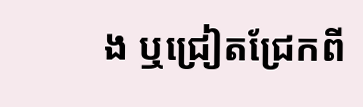ង ឬជ្រៀតជ្រែកពី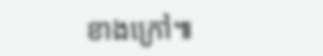ខាងក្រៅ៕